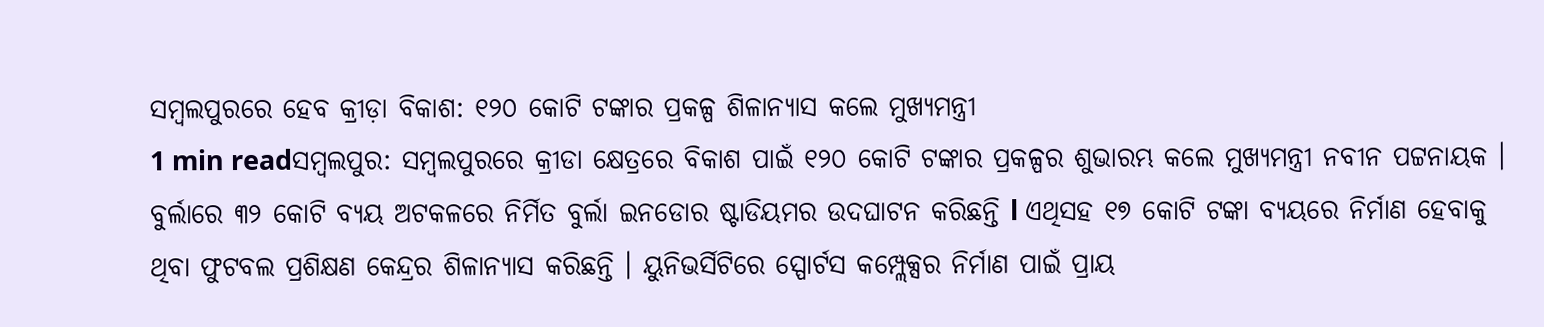ସମ୍ବଲପୁରରେ ହେବ କ୍ରୀଡ଼ା ବିକାଶ: ୧୨୦ କୋଟି ଟଙ୍କାର ପ୍ରକଳ୍ପ ଶିଳାନ୍ୟାସ କଲେ ମୁଖ୍ୟମନ୍ତ୍ରୀ
1 min readସମ୍ବଲପୁର: ସମ୍ବଲପୁରରେ କ୍ରୀଡା କ୍ଷେତ୍ରରେ ବିକାଶ ପାଇଁ ୧୨୦ କୋଟି ଟଙ୍କାର ପ୍ରକଳ୍ପର ଶୁଭାରମ୍ଭ କଲେ ମୁଖ୍ୟମନ୍ତ୍ରୀ ନବୀନ ପଟ୍ଟନାୟକ । ବୁର୍ଲାରେ ୩୨ କୋଟି ବ୍ୟୟ ଅଟକଳରେ ନିର୍ମିତ ବୁର୍ଲା ଇନଡୋର ଷ୍ଟାଡିୟମର ଉଦଘାଟନ କରିଛନ୍ତି l ଏଥିସହ ୧୭ କୋଟି ଟଙ୍କା ବ୍ୟୟରେ ନିର୍ମାଣ ହେବାକୁ ଥିବା ଫୁଟବଲ ପ୍ରଶିକ୍ଷଣ କେନ୍ଦ୍ରର ଶିଳାନ୍ୟାସ କରିଛନ୍ତି । ୟୁନିଭର୍ସିଟିରେ ସ୍ପୋର୍ଟସ କମ୍ପ୍ଲେକ୍ସର ନିର୍ମାଣ ପାଇଁ ପ୍ରାୟ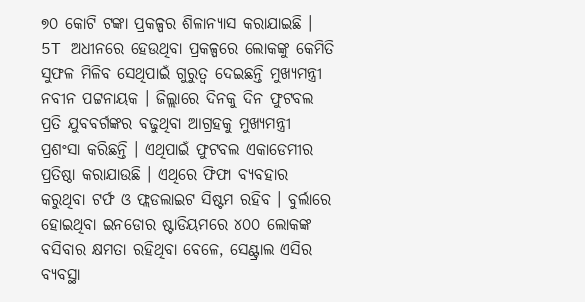୭୦ କୋଟି ଟଙ୍କା ପ୍ରକଳ୍ପର ଶିଳାନ୍ୟାସ କରାଯାଇଛି ।
5T ଅଧୀନରେ ହେଉଥିବା ପ୍ରକଳ୍ପରେ ଲୋକଙ୍କୁ କେମିତି ସୁଫଳ ମିଳିବ ସେଥିପାଇଁ ଗୁରୁତ୍ବ ଦେଇଛନ୍ତି ମୁଖ୍ୟମନ୍ତ୍ରୀ ନବୀନ ପଟ୍ଟନାୟକ । ଜିଲ୍ଲାରେ ଦିନକୁ ଦିନ ଫୁଟବଲ ପ୍ରତି ଯୁବବର୍ଗଙ୍କର ବଢୁଥିବା ଆଗ୍ରହକୁ ମୁଖ୍ୟମନ୍ତ୍ରୀ ପ୍ରଶଂସା କରିଛନ୍ତି । ଏଥିପାଇଁ ଫୁଟବଲ ଏକାଡେମୀର ପ୍ରତିଷ୍ଠା କରାଯାଉଛି । ଏଥିରେ ଫିଫା ବ୍ୟବହାର କରୁଥିବା ଟର୍ଫ ଓ ଫ୍ଲଡଲାଇଟ ସିଷ୍ଟମ ରହିବ । ବୁର୍ଲାରେ ହୋଇଥିବା ଇନଡୋର ଷ୍ଟାଡିୟମରେ ୪୦୦ ଲୋକଙ୍କ ବସିବାର କ୍ଷମତା ରହିଥିବା ବେଳେ, ସେଣ୍ଟ୍ରାଲ ଏସିର ବ୍ୟବସ୍ଥା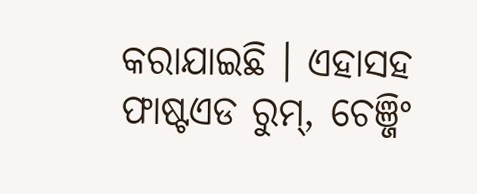କରାଯାଇଛି । ଏହାସହ ଫାଷ୍ଟଏଡ ରୁମ୍, ଚେଞ୍ଜିଂ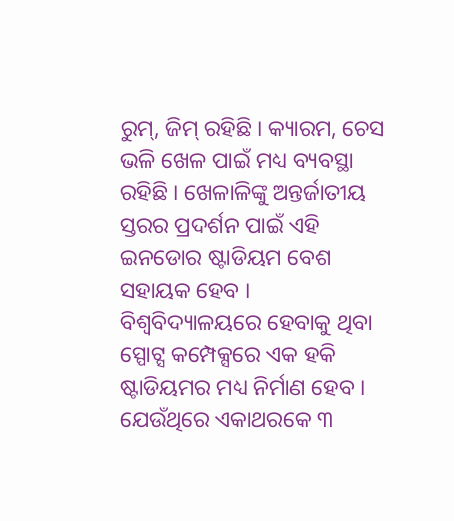ରୁମ୍, ଜିମ୍ ରହିଛି । କ୍ୟାରମ, ଚେସ ଭଳି ଖେଳ ପାଇଁ ମଧ୍ୟ ବ୍ୟବସ୍ଥା ରହିଛି । ଖେଳାଳିଙ୍କୁ ଅନ୍ତର୍ଜାତୀୟ ସ୍ତରର ପ୍ରଦର୍ଶନ ପାଇଁ ଏହି ଇନଡୋର ଷ୍ଟାଡିୟମ ବେଶ ସହାୟକ ହେବ । ବିଶ୍ବବିଦ୍ୟାଳୟରେ ହେବାକୁ ଥିବା ସ୍ପୋଟ୍ସ କମ୍ପେକ୍ସରେ ଏକ ହକି ଷ୍ଟାଡିୟମର ମଧ୍ୟ ନିର୍ମାଣ ହେବ । ଯେଉଁଥିରେ ଏକାଥରକେ ୩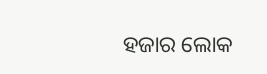ହଜାର ଲୋକ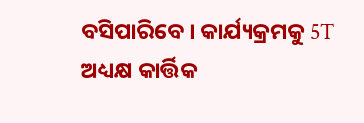ବସିପାରିବେ । କାର୍ଯ୍ୟକ୍ରମକୁ 5T ଅଧ୍ୟକ୍ଷ କାର୍ତ୍ତିକ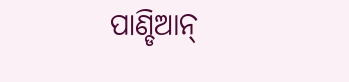ପାଣ୍ଡିଆନ୍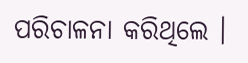ପରିଚାଳନା କରିଥିଲେ ।